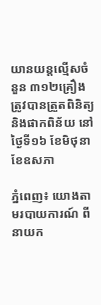យានយន្តល្មើសចំនួន ៣១២គ្រឿង ត្រូវបានត្រួតពិនិត្យ និងផាកពិន័យ នៅថ្ងៃទី១៦ ខែមិថុនា ខែឧសភា

ភ្នំពេញ៖ យោងតាមរបាយការណ៍ ពី នាយក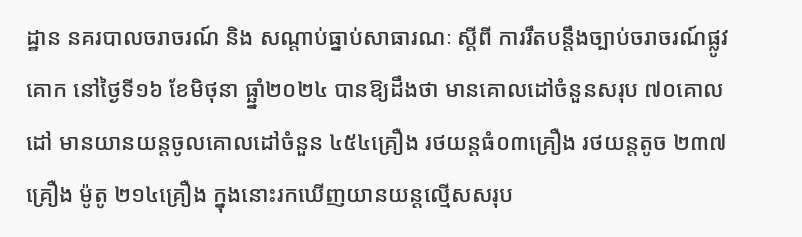ដ្ឋាន នគរបាលចរាចរណ៍ និង សណ្តាប់ធ្នាប់សាធារណៈ ស្តីពី ការរឹតបន្ដឹងច្បាប់ចរាចរណ៍ផ្លូវគោក នៅថ្ងៃទី១៦ ខែមិថុនា ធ្ឆ្នាំ២០២៤ បានឱ្យដឹងថា មានគោលដៅចំនួនសរុប ៧០គោលដៅ មានយានយន្តចូលគោលដៅចំនួន ៤៥៤គ្រឿង រថយន្តធំ០៣គ្រឿង រថយន្តតូច ២៣៧គ្រឿង ម៉ូតូ ២១៤គ្រឿង ក្នុងនោះរកឃើញយានយន្តល្មើសសរុប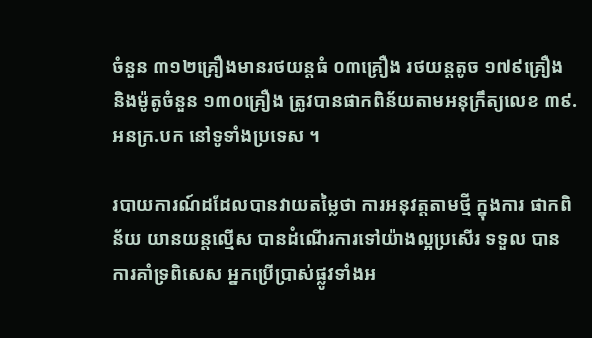ចំនួន ៣១២គ្រឿងមានរថយន្តធំ ០៣គ្រឿង រថយន្តតូច ១៧៩គ្រឿង និងម៉ូតូចំនួន ១៣០គ្រឿង ត្រូវបានផាកពិន័យតាមអនុក្រឹត្យលេខ ៣៩.អនក្រ.បក នៅទូទាំងប្រទេស ។

របាយការណ៍ដដែលបានវាយតម្លៃថា ការអនុវត្តតាមថ្មី ក្នុងការ ផាកពិន័យ យានយន្តល្មើស បានដំណើរការទៅយ៉ាងល្អប្រសើរ ទទួល បានការគាំទ្រពិសេស អ្នកប្រើប្រាស់ផ្លូវទាំងអ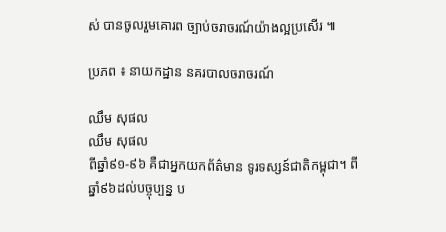ស់ បានចូលរួមគោរព ច្បាប់ចរាចរណ៍យ៉ាងល្អប្រសើរ ៕

ប្រភព ៖ នាយកដ្ឋាន នគរបាលចរាចរណ៍

ឈឹម សុផល
ឈឹម សុផល
ពីឆ្នាំ៩១-៩៦ គឺជាអ្នកយកព័ត៌មាន ទូរទស្សន៍ជាតិកម្ពុជា។ ពីឆ្នាំ៩៦ដល់បច្ចុប្បន្ន ប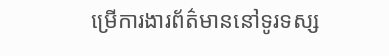ម្រើការងារព័ត៌មាននៅទូរទស្ស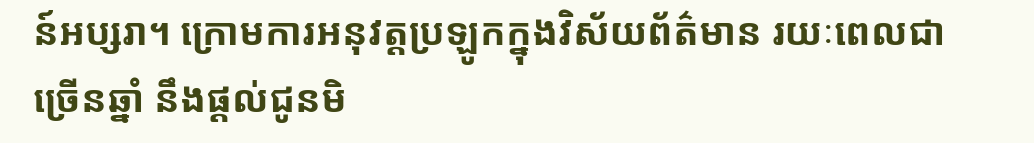ន៍អប្សរា។ ក្រោមការអនុវត្តប្រឡូកក្នុងវិស័យព័ត៌មាន រយៈពេលជាច្រើនឆ្នាំ នឹងផ្ដល់ជូនមិ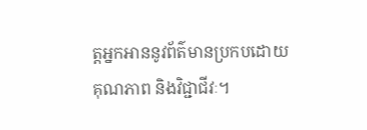ត្តអ្នកអាននូវព័ត៌មានប្រកបដោយគុណភាព និងវិជ្ជាជីវៈ។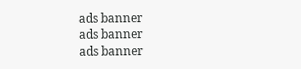ads banner
ads banner
ads banner